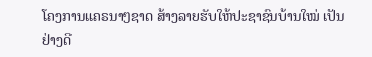ໂຄງການແຄຣນາໆຊາດ ສ້າງລາຍຮັບໃຫ້ປະຊາຊົນບ້ານໃໝ່ ເປັນຢ່າງດີ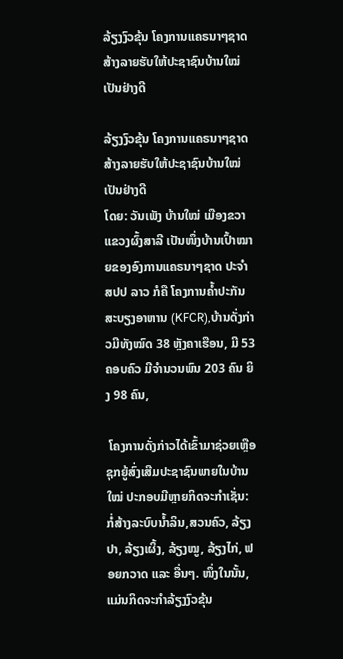ລ້ຽງງົວຂຸ້ນ ໂຄງການແຄຣນາໆຊາດ ສ້າງລາຍຮັບໃຫ້ປະຊາຊົນບ້ານໃໝ່ ເປັນຢ່າງດີ

ລ້ຽງງົວຂຸ້ນ ໂຄງການແຄຣນາໆຊາດ ສ້າງລາຍຮັບໃຫ້ປະຊາຊົນບ້ານໃໝ່ ເປັນຢ່າງດີ
ໂດຍ: ວັນເພັງ ບ້ານໃໝ່ ເມືອງຂວາ ແຂວງຜົ້ງສາລີ ເປັນໜຶ່ງບ້ານເປົ້າໝາຍຂອງອົງການແຄຣນາໆຊາດ ປະຈໍາ ສປປ ລາວ ກໍຄື ໂຄງການຄໍ້າປະກັນສະບຽງອາຫານ (KFCR),ບ້ານດັ່ງກ່າວມີທັງໝົດ 38 ຫຼັງຄາເຮືອນ, ມີ 53 ຄອບຄົວ ມີຈໍານວນພົນ 203 ຄົນ ຍິງ 98 ຄົນ,

 ໂຄງການດັ່ງກ່າວໄດ້ເຂົ້າມາຊ່ວຍເຫຼືອຊຸກຍູ້ສົ່ງເສີມປະຊາຊົນພາຍໃນບ້ານໃໝ່ ປະກອບມີຫຼາຍກິດຈະກໍາເຊັ່ນ: ກໍ່ສ້າງລະບົບນໍ້າລິນ,ສວນຄົວ, ລ້ຽງປາ, ລ້ຽງເຜິ້ງ, ລ້ຽງໝູ, ລ້ຽງໄກ່, ຟອຍກວາດ ແລະ ອື່ນໆ. ໜຶ່ງໃນນັ້ນ, ແມ່ນກິດຈະກໍາລ້ຽງງົວຂຸ້ນ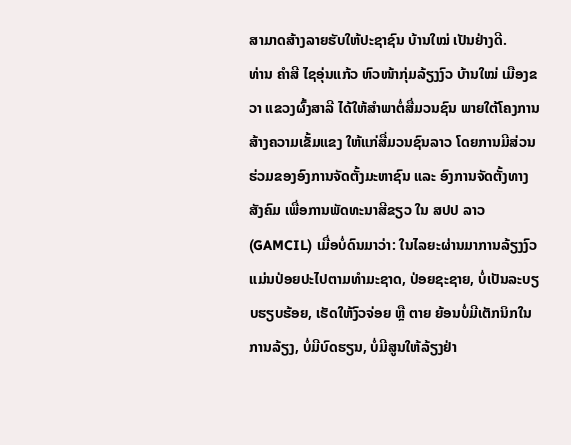ສາມາດສ້າງລາຍຮັບໃຫ້ປະຊາຊົນ ບ້ານໃໝ່ ເປັນຢ່າງດີ.
ທ່ານ ຄໍາສີ ໄຊອຸ່ນແກ້ວ ຫົວໜ້າກຸ່ມລ້ຽງງົວ ບ້ານໃໝ່ ເມືອງຂວາ ແຂວງຜົ້ງສາລີ ໄດ້ໃຫ້ສໍາພາຕໍ່ສື່ມວນຊົນ ພາຍໃຕ້ໂຄງການສ້າງຄວາມເຂັ້ມແຂງ ໃຫ້ແກ່ສື່ມວນຊົນລາວ ໂດຍການມີສ່ວນຮ່ວມຂອງອົງການຈັດຕັ້ງມະຫາຊົນ ແລະ ອົງການຈັດຕັ້ງທາງສັງຄົມ ເພື່ອການພັດທະນາສີຂຽວ ໃນ ສປປ ລາວ (GAMCIL) ເມື່ອບໍ່ດົນມາວ່າ: ໃນໄລຍະຜ່ານມາການລ້ຽງງົວ ແມ່ນປ່ອຍປະໄປຕາມທໍາມະຊາດ, ປ່ອຍຊະຊາຍ, ບໍ່ເປັນລະບຽບຮຽບຮ້ອຍ, ເຮັດໃຫ້ງົວຈ່ອຍ ຫຼື ຕາຍ ຍ້ອນບໍ່ມີເຕັກນິກໃນການລ້ຽງ, ບໍ່ມີບົດຮຽນ, ບໍ່ມີສູນໃຫ້ລ້ຽງຢ່າ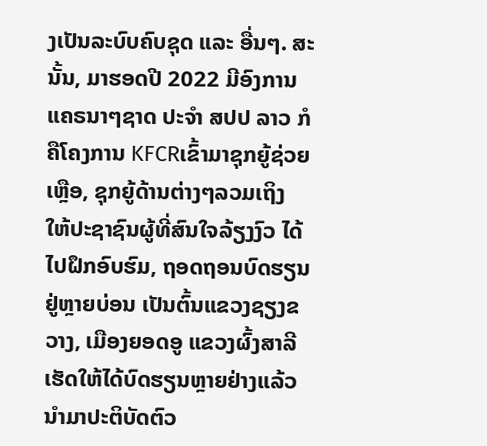ງເປັນລະບົບຄົບຊຸດ ແລະ ອື່ນໆ. ສະນັ້ນ, ມາຮອດປີ 2022 ມີອົງການແຄຣນາໆຊາດ ປະຈໍາ ສປປ ລາວ ກໍຄືໂຄງການ KFCRເຂົ້າມາຊຸກຍູ້ຊ່ວຍເຫຼືອ, ຊຸກຍູ້ດ້ານຕ່າງໆລວມເຖິງ ໃຫ້ປະຊາຊົນຜູ້ທີ່ສົນໃຈລ້ຽງງົວ ໄດ້ໄປຝຶກອົບຮົມ, ຖອດຖອນບົດຮຽນຢູ່ຫຼາຍບ່ອນ ເປັນຕົ້ນແຂວງຊຽງຂວາງ, ເມືອງຍອດອູ ແຂວງຜົ້ງສາລີ ເຮັດໃຫ້ໄດ້ບົດຮຽນຫຼາຍຢ່າງແລ້ວນໍາມາປະຕິບັດຕົວ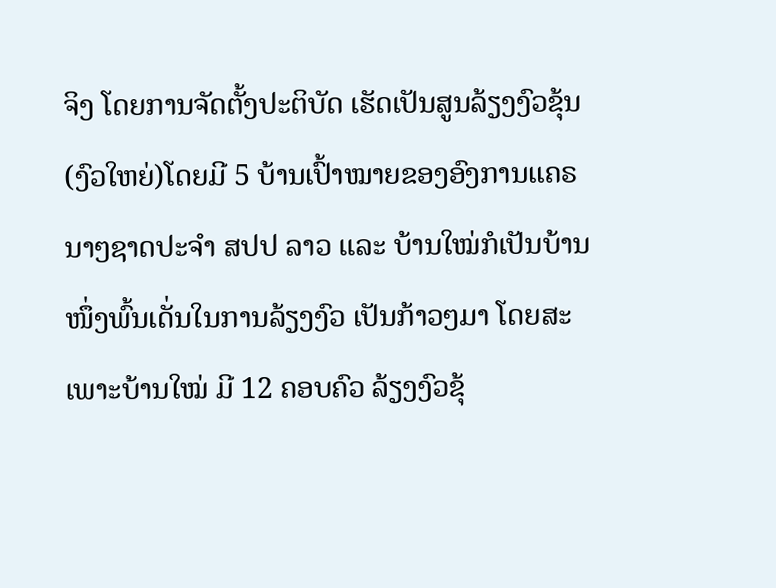ຈິງ ໂດຍການຈັດຕັ້ງປະຕິບັດ ເຮັດເປັນສູນລ້ຽງງົວຂຸ້ນ (ງົວໃຫຍ່)ໂດຍມີ 5 ບ້ານເປົ້າໝາຍຂອງອົງການແຄຣນາໆຊາດປະຈໍາ ສປປ ລາວ ແລະ ບ້ານໃໝ່ກໍເປັນບ້ານໜຶ່ງພົ້ນເດັ່ນໃນການລ້ຽງງົວ ເປັນກ້າວໆມາ ໂດຍສະເພາະບ້ານໃໝ່ ມີ 12 ຄອບຄົວ ລ້ຽງງົວຂຸ້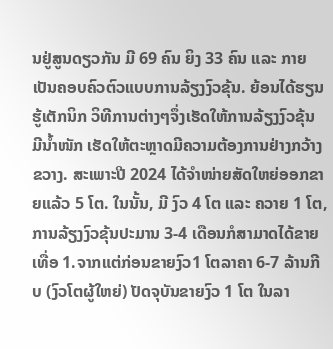ນຢູ່ສູນດຽວກັນ ມີ 69 ຄົນ ຍິງ 33 ຄົນ ແລະ ກາຍເປັນຄອບຄົວຕົວແບບການລ້ຽງງົວຂຸ້ນ. ຍ້ອນໄດ້ຮຽນຮູ້ເຕັກນິກ ວິທີການຕ່າງໆຈຶ່ງເຮັດໃຫ້ການລ້ຽງງົວຂຸ້ນ ມີນໍ້າໜັກ ເຮັດໃຫ້ຕະຫຼາດມີຄວາມຕ້ອງການຢ່າງກວ້າງຂວາງ. ສະເພາະປີ 2024 ໄດ້ຈໍາໜ່າຍສັດໃຫຍ່ອອກຂາຍແລ້ວ 5 ໂຕ. ໃນນັ້ນ, ມີ ງົວ 4 ໂຕ ແລະ ຄວາຍ 1 ໂຕ, ການລ້ຽງງົວຂຸ້ນປະມານ 3-4 ເດືອນກໍສາມາດໄດ້ຂາຍເທື່ອ 1.ຈາກແຕ່ກ່ອນຂາຍງົວ1 ໂຕລາຄາ 6-7 ລ້ານກີບ (ງົວໂຕຜູ້ໃຫຍ່) ປັດຈຸບັນຂາຍງົວ 1 ໂຕ ໃນລາ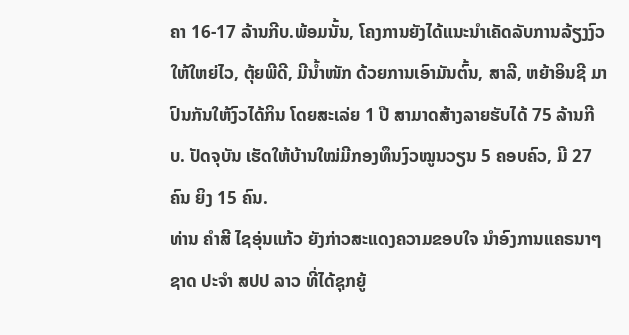ຄາ 16-17 ລ້ານກີບ.ພ້ອມນັ້ນ, ໂຄງການຍັງໄດ້ແນະນໍາເຄັດລັບການລ້ຽງງົວໃຫ້ໃຫຍ່ໄວ, ຕຸ້ຍພີດີ, ມີນໍ້າໜັກ ດ້ວຍການເອົາມັນຕົ້ນ, ສາລີ, ຫຍ້າອິນຊີ ມາປົນກັນໃຫ້ງົວໄດ້ກິນ ໂດຍສະເລ່ຍ 1 ປີ ສາມາດສ້າງລາຍຮັບໄດ້ 75 ລ້ານກີບ. ປັດຈຸບັນ ເຮັດໃຫ້ບ້ານໃໝ່ມີກອງທຶນງົວໝູນວຽນ 5 ຄອບຄົວ, ມີ 27 ຄົນ ຍິງ 15 ຄົນ.
ທ່ານ ຄໍາສີ ໄຊອຸ່ນແກ້ວ ຍັງກ່າວສະແດງຄວາມຂອບໃຈ ນໍາອົງການແຄຣນາໆຊາດ ປະຈໍາ ສປປ ລາວ ທີ່ໄດ້ຊຸກຍູ້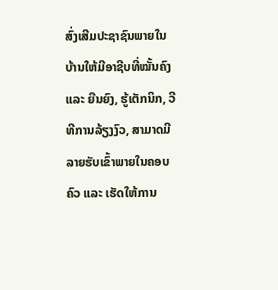ສົ່ງເສີມປະຊາຊົນພາຍໃນບ້ານໃຫ້ມີອາຊີບທີ່ໝັ້ນຄົງ ແລະ ຍືນຍົງ, ຮູ້ເຕັກນິກ, ວີທີການລ້ຽງງົວ, ສາມາດມີລາຍຮັບເຂົ້າພາຍໃນຄອບຄົວ ແລະ ເຮັດໃຫ້ການ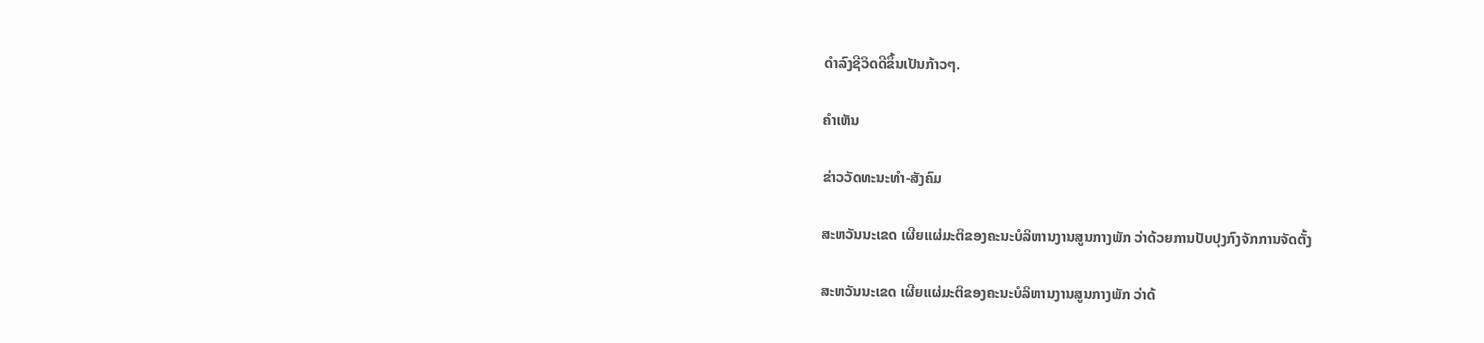ດໍາລົງຊີວິດດີຂຶ້ນເປັນກ້າວໆ.

ຄໍາເຫັນ

ຂ່າວວັດທະນະທຳ-ສັງຄົມ

ສະຫວັນນະເຂດ ເຜີຍແຜ່ມະຕິຂອງຄະນະບໍລິຫານງານສູນກາງພັກ ວ່າດ້ວຍການປັບປຸງກົງຈັກການຈັດຕັ້ງ

ສະຫວັນນະເຂດ ເຜີຍແຜ່ມະຕິຂອງຄະນະບໍລິຫານງານສູນກາງພັກ ວ່າດ້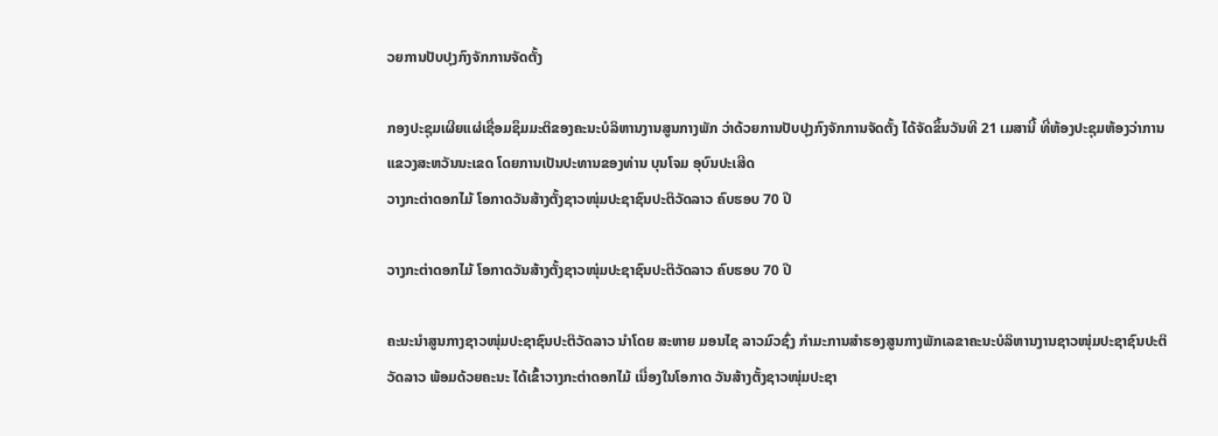ວຍການປັບປຸງກົງຈັກການຈັດຕັ້ງ

ກອງປະຊຸມເຜີຍແຜ່ເຊື່ອມຊຶມມະຕິຂອງຄະນະບໍລິຫານງານສູນກາງພັກ ວ່າດ້ວຍການປັບປຸງກົງຈັກການຈັດຕັ້ງ ໄດ້ຈັດຂຶ້ນວັນທີ 21 ເມສານີ້ ທີ່ຫ້ອງປະຊຸມຫ້ອງວ່າການແຂວງສະຫວັນນະເຂດ ໂດຍການເປັນປະທານຂອງທ່ານ ບຸນໂຈມ ອຸບົນປະເສີດ
ວາງກະຕ່າດອກໄມ້ ໂອກາດວັນສ້າງຕັ້ງຊາວໜຸ່ມປະຊາຊົນປະຕິວັດລາວ ຄົບຮອບ 70 ປີ

ວາງກະຕ່າດອກໄມ້ ໂອກາດວັນສ້າງຕັ້ງຊາວໜຸ່ມປະຊາຊົນປະຕິວັດລາວ ຄົບຮອບ 70 ປີ

ຄະນະນຳສູນກາງຊາວໜຸ່ມປະຊາຊົນປະຕິວັດລາວ ນຳໂດຍ ສະຫາຍ ມອນໄຊ ລາວມົວຊົ່ງ ກຳມະການສໍາຮອງສູນກາງພັກເລຂາຄະນະບໍລິຫານງານຊາວໜຸ່ມປະຊາຊົນປະຕິວັດລາວ ພ້ອມດ້ວຍຄະນະ ໄດ້ເຂົ້າວາງກະຕ່າດອກໄມ້ ເນື່ອງໃນໂອກາດ ວັນສ້າງຕັ້ງຊາວໜຸ່ມປະຊາ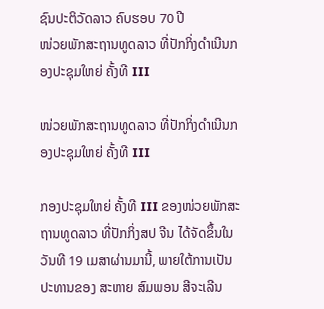ຊົນປະຕິວັດລາວ ຄົບຮອບ 70 ປີ
ໜ່ວຍພັກສະຖານທູດລາວ ທີ່ປັກກິ່ງດຳເນີນກອງປະຊຸມໃຫຍ່ ຄັ້ງທີ III

ໜ່ວຍພັກສະຖານທູດລາວ ທີ່ປັກກິ່ງດຳເນີນກອງປະຊຸມໃຫຍ່ ຄັ້ງທີ III

ກອງປະຊຸມໃຫຍ່ ຄັ້ງທີ III ຂອງໜ່ວຍພັກສະຖານທູດລາວ ທີ່ປັກກິ່ງສປ ຈີນ ໄດ້ຈັດຂຶ້ນໃນວັນທີ 19 ເມສາຜ່ານມານີ້, ພາຍໃຕ້ການເປັນປະທານຂອງ ສະຫາຍ ສົມພອນ ສີຈະເລີນ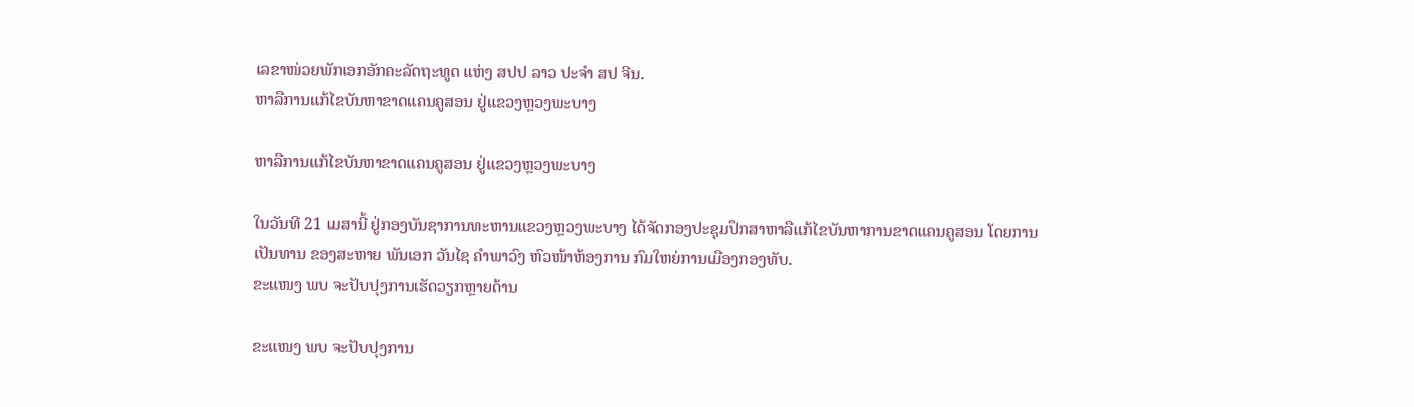ເລຂາໜ່ວຍພັກເອກອັກຄະລັດຖະທູດ ແຫ່ງ ສປປ ລາວ ປະຈຳ ສປ ຈີນ.
ຫາລືການແກ້ໄຂບັນຫາຂາດແຄນຄູສອນ ຢູ່ແຂວງຫຼວງພະບາງ

ຫາລືການແກ້ໄຂບັນຫາຂາດແຄນຄູສອນ ຢູ່ແຂວງຫຼວງພະບາງ

ໃນວັນທີ 21 ເມສານີ້ ຢູ່ກອງບັນຊາການທະຫານແຂວງຫຼວງພະບາງ ໄດ້ຈັດກອງປະຊຸມປຶກສາຫາລືແກ້ໄຂບັນຫາການຂາດແຄນຄູສອນ ໂດຍການເປັນທານ ຂອງສະຫາຍ ພັນເອກ ວັນໄຊ ຄຳພາວົງ ຫົວໜ້າຫ້ອງການ ກົມໃຫຍ່ການເມືອງກອງທັບ.
ຂະແໜງ ພບ ຈະປັບປຸງການເຮັດວຽກຫຼາຍດ້ານ

ຂະແໜງ ພບ ຈະປັບປຸງການ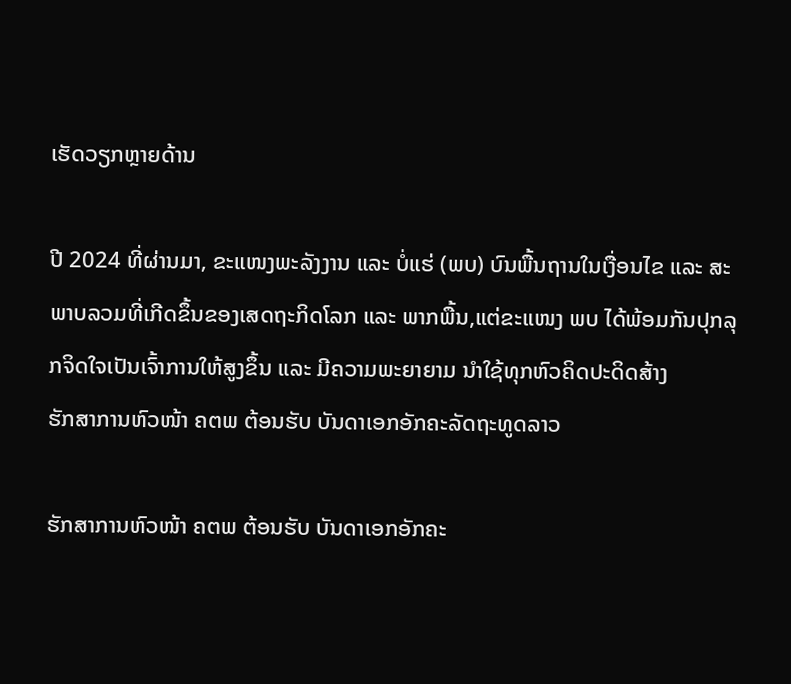ເຮັດວຽກຫຼາຍດ້ານ

ປີ 2024 ທີ່ຜ່ານມາ, ຂະແໜງພະລັງງານ ແລະ ບໍ່ແຮ່ (ພບ) ບົນພື້ນຖານໃນເງື່ອນໄຂ ແລະ ສະພາບລວມທີ່ເກີດຂຶ້ນຂອງເສດຖະກິດໂລກ ແລະ ພາກພື້ນ,ແຕ່ຂະແໜງ ພບ ໄດ້ພ້ອມກັນປຸກລຸກຈິດໃຈເປັນເຈົ້າການໃຫ້ສູງຂຶ້ນ ແລະ ມີຄວາມພະຍາຍາມ ນໍາໃຊ້ທຸກຫົວຄິດປະດິດສ້າງ
ຮັກສາການຫົວໜ້າ ຄຕພ ຕ້ອນຮັບ ບັນດາເອກອັກຄະລັດຖະທູດລາວ

ຮັກສາການຫົວໜ້າ ຄຕພ ຕ້ອນຮັບ ບັນດາເອກອັກຄະ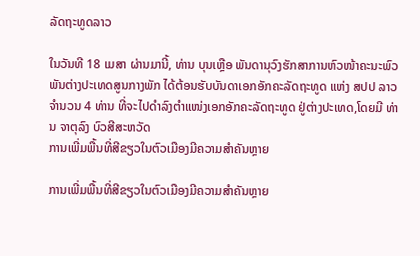ລັດຖະທູດລາວ

ໃນວັນທີ 18 ເມສາ ຜ່ານມານີ້, ທ່ານ ບຸນເຫຼືອ ພັນດານຸວົງຮັກສາການຫົວໜ້າຄະນະພົວພັນຕ່າງປະເທດສູນກາງພັກ ໄດ້ຕ້ອນຮັບບັນດາເອກອັກຄະລັດຖະທູດ ແຫ່ງ ສປປ ລາວ ຈໍານວນ 4 ທ່ານ ທີ່ຈະໄປດໍາລົງຕໍາແໜ່ງເອກອັກຄະລັດຖະທູດ ຢູ່ຕ່າງປະເທດ,ໂດຍມີ ທ່ານ ຈາຕຸລົງ ບົວສີສະຫວັດ
ການເພີ່ມພື້ນທີ່ສີຂຽວໃນຕົວເມືອງມີຄວາມສໍາຄັນຫຼາຍ

ການເພີ່ມພື້ນທີ່ສີຂຽວໃນຕົວເມືອງມີຄວາມສໍາຄັນຫຼາຍ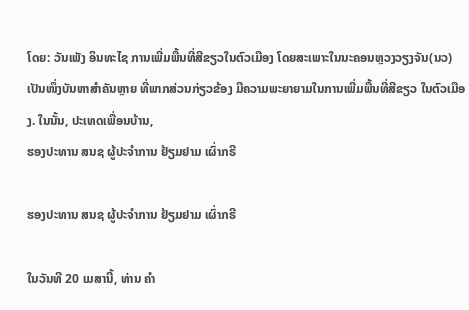ໂດຍ: ວັນເພັງ ອິນທະໄຊ ການເພີ່ມພື້ນທີ່ສີຂຽວໃນຕົວເມືອງ ໂດຍສະເພາະໃນນະຄອນຫຼວງວຽງຈັນ(ນວ) ເປັນໜຶ່ງບັນຫາສໍາຄັນຫຼາຍ ທີ່ພາກສ່ວນກ່ຽວຂ້ອງ ມີຄວາມພະຍາຍາມໃນການເພີ່ມພື້ນທີ່ສີຂຽວ ໃນຕົວເມືອງ. ໃນນັ້ນ, ປະເທດເພື່ອນບ້ານ,
ຮອງປະທານ ສນຊ ຜູ້ປະຈໍາການ ຢ້ຽມຢາມ ເຜົ່າກຣີ

ຮອງປະທານ ສນຊ ຜູ້ປະຈໍາການ ຢ້ຽມຢາມ ເຜົ່າກຣີ

ໃນວັນທີ 20 ເມສານີ້, ທ່ານ ຄໍາ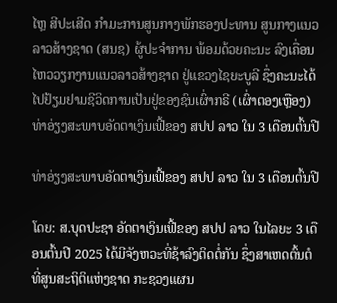ໄຫຼ ສີປະເສີດ ກໍາມະການສູນກາງພັກຮອງປະທານ ສູນກາງແນວລາວສ້າງຊາດ (ສນຊ) ຜູ້ປະຈໍາການ ພ້ອມດ້ວຍຄະນະ ລົງເຄື່ອນໄຫວວຽກງານແນວລາວສ້າງຊາດ ຢູ່ແຂວງໄຊຍະບູລີ ຊຶ່ງຄະນະໄດ້ໄປຢ້ຽມຢາມຊີວິດການເປັນຢູ່ຂອງຊົນເຜົ່າກຣີ (ເຜົ່າຕອງເຫຼືອງ)
ທ່າອ່ຽງສະພາບອັດຕາເງິນເຟີ້ຂອງ ສປປ ລາວ ໃນ 3 ເດືອນຕົ້ນປີ

ທ່າອ່ຽງສະພາບອັດຕາເງິນເຟີ້ຂອງ ສປປ ລາວ ໃນ 3 ເດືອນຕົ້ນປີ

ໂດຍ: ສ.ບຸດປະຊາ ອັດຕາເງິນເຟີ້ຂອງ ສປປ ລາວ ໃນໄລຍະ 3 ເດືອນຕົ້ນປີ 2025 ໄດ້ມີຈັງຫວະທີ່ຊ້າລົງຕິດຕໍ່ກັນ ຊຶ່ງສາເຫດຕົ້ນຕໍ ທີ່ສູນສະຖິຕິແຫ່ງຊາດ ກະຊວງແຜນ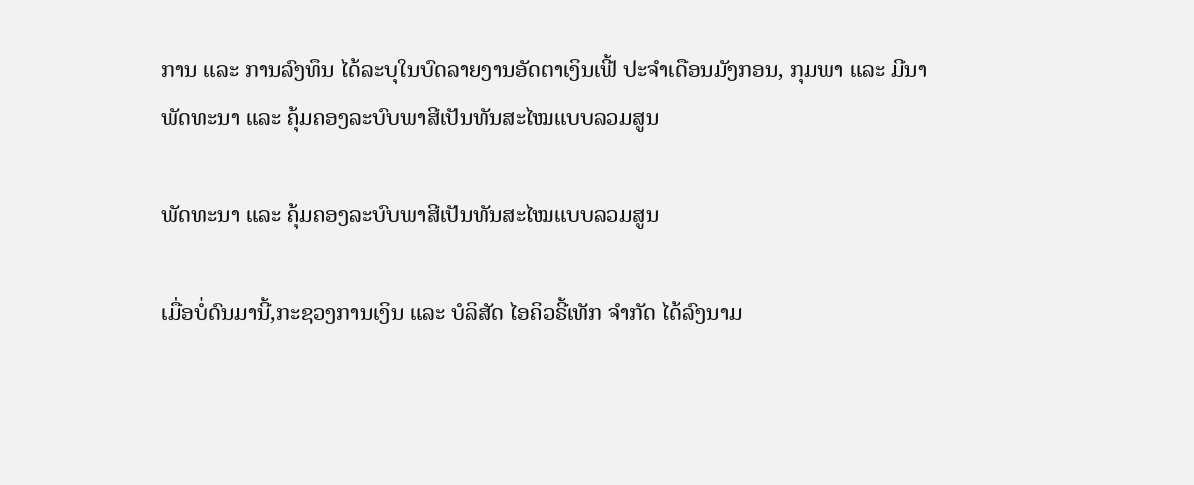ການ ແລະ ການລົງທຶນ ໄດ້ລະບຸໃນບົດລາຍງານອັດຕາເງິນເຟີ້ ປະຈໍາເດືອນມັງກອນ, ກຸມພາ ແລະ ມີນາ
ພັດທະນາ ແລະ ຄຸ້ມຄອງລະບົບພາສີເປັນທັນສະໄໝແບບລວມສູນ

ພັດທະນາ ແລະ ຄຸ້ມຄອງລະບົບພາສີເປັນທັນສະໄໝແບບລວມສູນ

ເມື່ອບໍ່ດົນມານີ້,ກະຊວງການເງິນ ແລະ ບໍລິສັດ ໄອຄິວຣີ້ເທັກ ຈໍາກັດ ໄດ້ລົງນາມ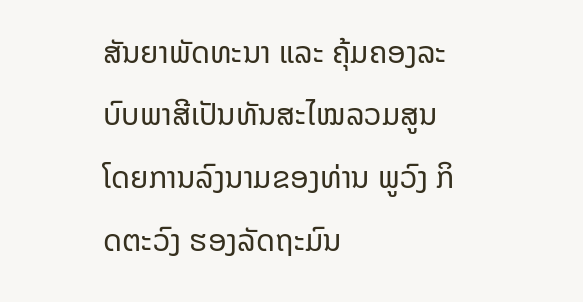ສັນຍາພັດທະນາ ແລະ ຄຸ້ມຄອງລະບົບພາສີເປັນທັນສະໄໝລວມສູນ ໂດຍການລົງນາມຂອງທ່ານ ພູວົງ ກິດຕະວົງ ຮອງລັດຖະມົນ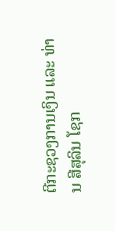ຕີກະຊວງການເງິນ ແລະ ທ່ານ ສີສຸລິນ ໂຊກ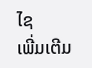ໄຊ
ເພີ່ມເຕີມ